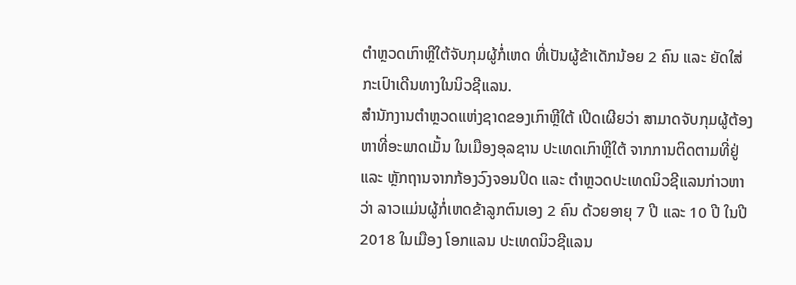ຕຳຫຼວດເກົາຫຼີໃຕ້ຈັບກຸມຜູ້ກໍ່ເຫດ ທີ່ເປັນຜູ້ຂ້າເດັກນ້ອຍ 2 ຄົນ ແລະ ຍັດໃສ່ກະເປົາເດີນທາງໃນນິວຊີແລນ.
ສຳນັກງານຕຳຫຼວດແຫ່ງຊາດຂອງເກົາຫຼີໃຕ້ ເປີດເຜີຍວ່າ ສາມາດຈັບກຸມຜູ້ຕ້ອງຫາທີ່ອະພາດເມັ້ນ ໃນເມືອງອຸລຊານ ປະເທດເກົາຫຼີໃຕ້ ຈາກການຕິດຕາມທີ່ຢູ່ ແລະ ຫຼັກຖານຈາກກ້ອງວົງຈອນປິດ ແລະ ຕຳຫຼວດປະເທດນິວຊີແລນກ່າວຫາວ່າ ລາວແມ່ນຜູ້ກໍ່ເຫດຂ້າລູກຕົນເອງ 2 ຄົນ ດ້ວຍອາຍຸ 7 ປີ ແລະ 10 ປີ ໃນປີ 2018 ໃນເມືອງ ໂອກແລນ ປະເທດນິວຊີແລນ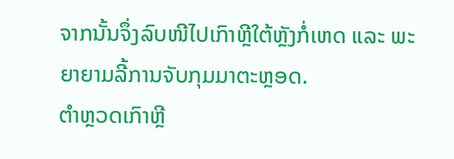ຈາກນັ້ນຈຶ່ງລົບໜີໄປເກົາຫຼີໃຕ້ຫຼັງກໍ່ເຫດ ແລະ ພະຍາຍາມລີ້ການຈັບກຸມມາຕະຫຼອດ.
ຕຳຫຼວດເກົາຫຼີ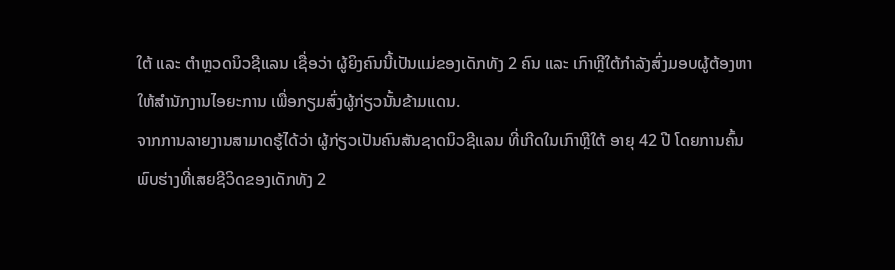ໃຕ້ ແລະ ຕຳຫຼວດນິວຊີແລນ ເຊື່ອວ່າ ຜູ້ຍິງຄົນນີ້ເປັນແມ່ຂອງເດັກທັງ 2 ຄົນ ແລະ ເກົາຫຼີໃຕ້ກຳລັງສົ່ງມອບຜູ້ຕ້ອງຫາໃຫ້ສຳນັກງານໄອຍະການ ເພື່ອກຽມສົ່ງຜູ້ກ່ຽວນັ້ນຂ້າມແດນ.
ຈາກການລາຍງານສາມາດຮູ້ໄດ້ວ່າ ຜູ້ກ່ຽວເປັນຄົນສັນຊາດນິວຊີແລນ ທີ່ເກີດໃນເກົາຫຼີໃຕ້ ອາຍຸ 42 ປີ ໂດຍການຄົ້ນພົບຮ່າງທີ່ເສຍຊີວິດຂອງເດັກທັງ 2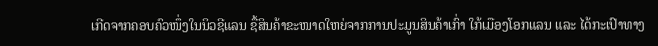ເກີດຈາກຄອບຄົວໜຶ່ງໃນນິວຊີແລນ ຊື້ສິນຄ້າຂະໜາດໃຫຍ່ຈາກການປະມູນສິນຄ້າເກົ່າ ໃກ້ເມືອງໂອກແລນ ແລະ ໄດ້ກະເປົາທາງ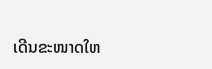ເດີນຂະໜາດໃຫ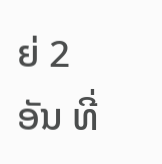ຍ່ 2 ອັນ ທີ່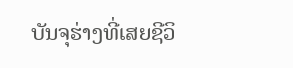ບັນຈຸຮ່າງທີ່ເສຍຊີວິ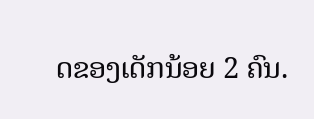ດຂອງເດັກນ້ອຍ 2 ຄົນ.